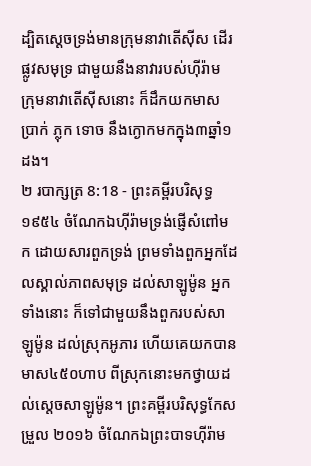ដ្បិតស្តេចទ្រង់មានក្រុមនាវាតើស៊ីស ដើរផ្លូវសមុទ្រ ជាមួយនឹងនាវារបស់ហ៊ីរ៉ាម ក្រុមនាវាតើស៊ីសនោះ ក៏ដឹកយកមាស ប្រាក់ ភ្លុក ទោច នឹងក្ងោកមកក្នុង៣ឆ្នាំ១ដង។
២ របាក្សត្រ 8:18 - ព្រះគម្ពីរបរិសុទ្ធ ១៩៥៤ ចំណែកឯហ៊ីរ៉ាមទ្រង់ផ្ញើសំពៅមក ដោយសារពួកទ្រង់ ព្រមទាំងពួកអ្នកដែលស្គាល់ភាពសមុទ្រ ដល់សាឡូម៉ូន អ្នកទាំងនោះ ក៏ទៅជាមួយនឹងពួករបស់សាឡូម៉ូន ដល់ស្រុកអូភារ ហើយគេយកបានមាស៤៥០ហាប ពីស្រុកនោះមកថ្វាយដល់ស្តេចសាឡូម៉ូន។ ព្រះគម្ពីរបរិសុទ្ធកែសម្រួល ២០១៦ ចំណែកឯព្រះបាទហ៊ីរ៉ាម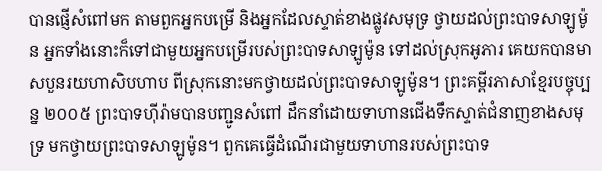បានផ្ញើសំពៅមក តាមពួកអ្នកបម្រើ និងអ្នកដែលស្ទាត់ខាងផ្លូវសមុទ្រ ថ្វាយដល់ព្រះបាទសាឡូម៉ូន អ្នកទាំងនោះក៏ទៅជាមួយអ្នកបម្រើរបស់ព្រះបាទសាឡូម៉ូន ទៅដល់ស្រុកអូភារ គេយកបានមាសបួនរយហាសិបហាប ពីស្រុកនោះមកថ្វាយដល់ព្រះបាទសាឡូម៉ូន។ ព្រះគម្ពីរភាសាខ្មែរបច្ចុប្បន្ន ២០០៥ ព្រះបាទហ៊ីរ៉ាមបានបញ្ជូនសំពៅ ដឹកនាំដោយទាហានជើងទឹកស្ទាត់ជំនាញខាងសមុទ្រ មកថ្វាយព្រះបាទសាឡូម៉ូន។ ពួកគេធ្វើដំណើរជាមួយទាហានរបស់ព្រះបាទ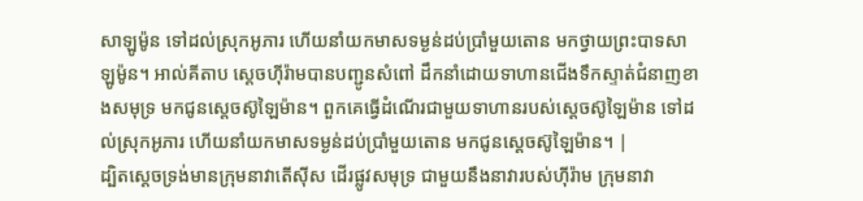សាឡូម៉ូន ទៅដល់ស្រុកអូភារ ហើយនាំយកមាសទម្ងន់ដប់ប្រាំមួយតោន មកថ្វាយព្រះបាទសាឡូម៉ូន។ អាល់គីតាប ស្តេចហ៊ីរ៉ាមបានបញ្ជូនសំពៅ ដឹកនាំដោយទាហានជើងទឹកស្ទាត់ជំនាញខាងសមុទ្រ មកជូនស្តេចស៊ូឡៃម៉ាន។ ពួកគេធ្វើដំណើរជាមួយទាហានរបស់ស្តេចស៊ូឡៃម៉ាន ទៅដល់ស្រុកអូភារ ហើយនាំយកមាសទម្ងន់ដប់ប្រាំមួយតោន មកជូនស្តេចស៊ូឡៃម៉ាន។ |
ដ្បិតស្តេចទ្រង់មានក្រុមនាវាតើស៊ីស ដើរផ្លូវសមុទ្រ ជាមួយនឹងនាវារបស់ហ៊ីរ៉ាម ក្រុមនាវា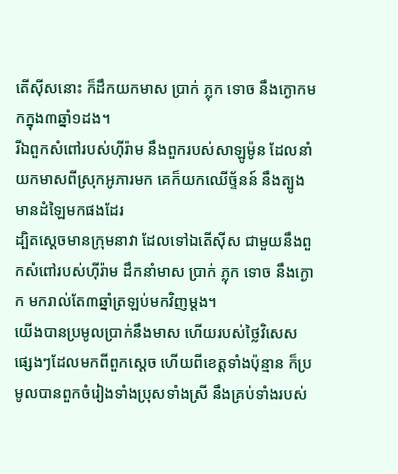តើស៊ីសនោះ ក៏ដឹកយកមាស ប្រាក់ ភ្លុក ទោច នឹងក្ងោកមកក្នុង៣ឆ្នាំ១ដង។
រីឯពួកសំពៅរបស់ហ៊ីរ៉ាម នឹងពួករបស់សាឡូម៉ូន ដែលនាំយកមាសពីស្រុកអូភារមក គេក៏យកឈើច្ទ័នន៍ នឹងត្បូងមានដំឡៃមកផងដែរ
ដ្បិតស្តេចមានក្រុមនាវា ដែលទៅឯតើស៊ីស ជាមួយនឹងពួកសំពៅរបស់ហ៊ីរ៉ាម ដឹកនាំមាស ប្រាក់ ភ្លុក ទោច នឹងក្ងោក មករាល់តែ៣ឆ្នាំត្រឡប់មកវិញម្តង។
យើងបានប្រមូលប្រាក់នឹងមាស ហើយរបស់ថ្លៃវិសេសផ្សេងៗដែលមកពីពួកស្តេច ហើយពីខេត្តទាំងប៉ុន្មាន ក៏ប្រមូលបានពួកចំរៀងទាំងប្រុសទាំងស្រី នឹងគ្រប់ទាំងរបស់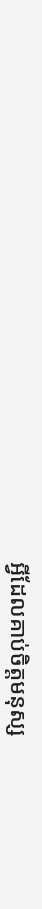អ្វីដែលគាប់ចិត្តមនុស្ស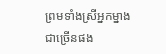ព្រមទាំងស្រីអ្នកម្នាងជាច្រើនផង